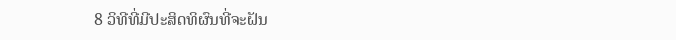8 ວິທີທີ່ມີປະສິດທິຜົນທີ່ຈະຝັນ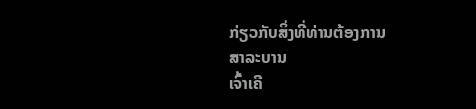ກ່ຽວກັບສິ່ງທີ່ທ່ານຕ້ອງການ
ສາລະບານ
ເຈົ້າເຄີ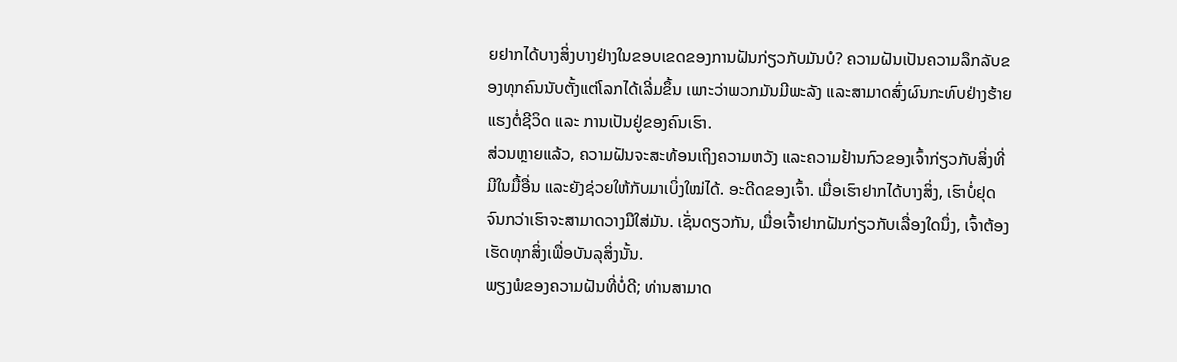ຍຢາກໄດ້ບາງສິ່ງບາງຢ່າງໃນຂອບເຂດຂອງການຝັນກ່ຽວກັບມັນບໍ? ຄວາມຝັນເປັນຄວາມລຶກລັບຂອງທຸກຄົນນັບຕັ້ງແຕ່ໂລກໄດ້ເລີ່ມຂຶ້ນ ເພາະວ່າພວກມັນມີພະລັງ ແລະສາມາດສົ່ງຜົນກະທົບຢ່າງຮ້າຍແຮງຕໍ່ຊີວິດ ແລະ ການເປັນຢູ່ຂອງຄົນເຮົາ.
ສ່ວນຫຼາຍແລ້ວ, ຄວາມຝັນຈະສະທ້ອນເຖິງຄວາມຫວັງ ແລະຄວາມຢ້ານກົວຂອງເຈົ້າກ່ຽວກັບສິ່ງທີ່ມີໃນມື້ອື່ນ ແລະຍັງຊ່ວຍໃຫ້ກັບມາເບິ່ງໃໝ່ໄດ້. ອະດີດຂອງເຈົ້າ. ເມື່ອເຮົາຢາກໄດ້ບາງສິ່ງ, ເຮົາບໍ່ຢຸດຈົນກວ່າເຮົາຈະສາມາດວາງມືໃສ່ມັນ. ເຊັ່ນດຽວກັນ, ເມື່ອເຈົ້າຢາກຝັນກ່ຽວກັບເລື່ອງໃດນຶ່ງ, ເຈົ້າຕ້ອງເຮັດທຸກສິ່ງເພື່ອບັນລຸສິ່ງນັ້ນ.
ພຽງພໍຂອງຄວາມຝັນທີ່ບໍ່ດີ; ທ່ານສາມາດ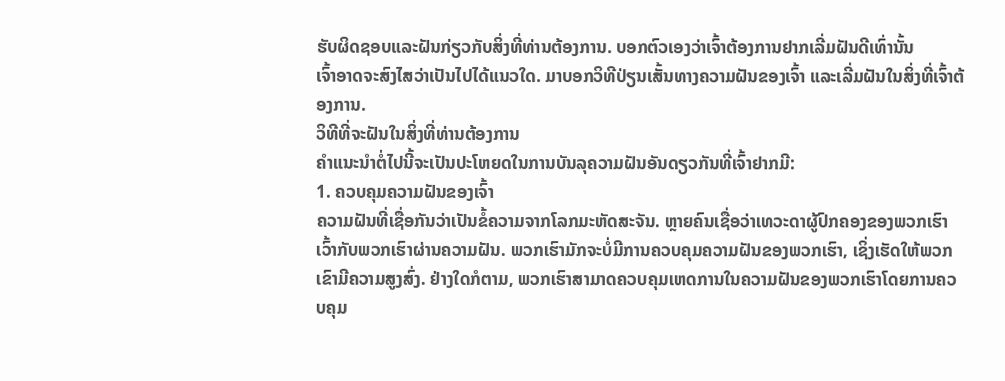ຮັບຜິດຊອບແລະຝັນກ່ຽວກັບສິ່ງທີ່ທ່ານຕ້ອງການ. ບອກຕົວເອງວ່າເຈົ້າຕ້ອງການຢາກເລີ່ມຝັນດີເທົ່ານັ້ນ
ເຈົ້າອາດຈະສົງໄສວ່າເປັນໄປໄດ້ແນວໃດ. ມາບອກວິທີປ່ຽນເສັ້ນທາງຄວາມຝັນຂອງເຈົ້າ ແລະເລີ່ມຝັນໃນສິ່ງທີ່ເຈົ້າຕ້ອງການ.
ວິທີທີ່ຈະຝັນໃນສິ່ງທີ່ທ່ານຕ້ອງການ
ຄຳແນະນຳຕໍ່ໄປນີ້ຈະເປັນປະໂຫຍດໃນການບັນລຸຄວາມຝັນອັນດຽວກັນທີ່ເຈົ້າຢາກມີ:
1. ຄວບຄຸມຄວາມຝັນຂອງເຈົ້າ
ຄວາມຝັນທີ່ເຊື່ອກັນວ່າເປັນຂໍ້ຄວາມຈາກໂລກມະຫັດສະຈັນ. ຫຼາຍຄົນເຊື່ອວ່າເທວະດາຜູ້ປົກຄອງຂອງພວກເຮົາເວົ້າກັບພວກເຮົາຜ່ານຄວາມຝັນ. ພວກເຮົາມັກຈະບໍ່ມີການຄວບຄຸມຄວາມຝັນຂອງພວກເຮົາ, ເຊິ່ງເຮັດໃຫ້ພວກເຂົາມີຄວາມສູງສົ່ງ. ຢ່າງໃດກໍຕາມ, ພວກເຮົາສາມາດຄວບຄຸມເຫດການໃນຄວາມຝັນຂອງພວກເຮົາໂດຍການຄວບຄຸມ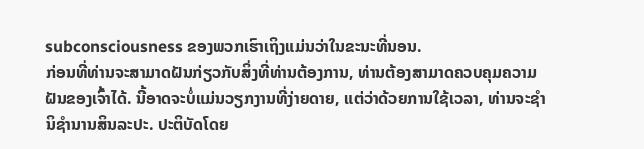subconsciousness ຂອງພວກເຮົາເຖິງແມ່ນວ່າໃນຂະນະທີ່ນອນ.
ກ່ອນທີ່ທ່ານຈະສາມາດຝັນກ່ຽວກັບສິ່ງທີ່ທ່ານຕ້ອງການ, ທ່ານຕ້ອງສາມາດຄວບຄຸມຄວາມຝັນຂອງເຈົ້າໄດ້. ນີ້ອາດຈະບໍ່ແມ່ນວຽກງານທີ່ງ່າຍດາຍ, ແຕ່ວ່າດ້ວຍການໃຊ້ເວລາ, ທ່ານຈະຊໍານິຊໍານານສິນລະປະ. ປະຕິບັດໂດຍ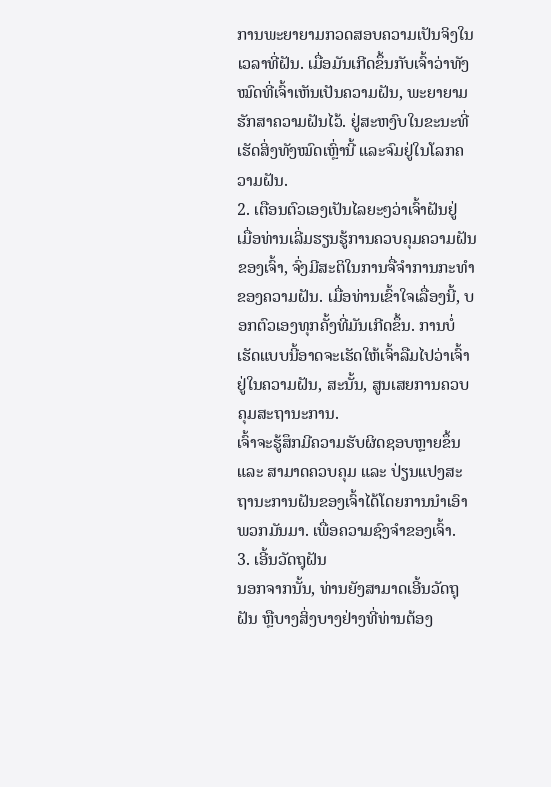ການພະຍາຍາມກວດສອບຄວາມເປັນຈິງໃນເວລາທີ່ຝັນ. ເມື່ອມັນເກີດຂຶ້ນກັບເຈົ້າວ່າທັງໝົດທີ່ເຈົ້າເຫັນເປັນຄວາມຝັນ, ພະຍາຍາມຮັກສາຄວາມຝັນໄວ້. ຢູ່ສະຫງົບໃນຂະນະທີ່ເຮັດສິ່ງທັງໝົດເຫຼົ່ານີ້ ແລະຈົມຢູ່ໃນໂລກຄວາມຝັນ.
2. ເຕືອນຕົວເອງເປັນໄລຍະໆວ່າເຈົ້າຝັນຢູ່
ເມື່ອທ່ານເລີ່ມຮຽນຮູ້ການຄວບຄຸມຄວາມຝັນຂອງເຈົ້າ, ຈົ່ງມີສະຕິໃນການຈື່ຈໍາການກະທໍາຂອງຄວາມຝັນ. ເມື່ອທ່ານເຂົ້າໃຈເລື່ອງນີ້, ບອກຕົວເອງທຸກຄັ້ງທີ່ມັນເກີດຂຶ້ນ. ການບໍ່ເຮັດແບບນີ້ອາດຈະເຮັດໃຫ້ເຈົ້າລືມໄປວ່າເຈົ້າຢູ່ໃນຄວາມຝັນ, ສະນັ້ນ, ສູນເສຍການຄວບຄຸມສະຖານະການ.
ເຈົ້າຈະຮູ້ສຶກມີຄວາມຮັບຜິດຊອບຫຼາຍຂຶ້ນ ແລະ ສາມາດຄວບຄຸມ ແລະ ປ່ຽນແປງສະຖານະການຝັນຂອງເຈົ້າໄດ້ໂດຍການນຳເອົາພວກມັນມາ. ເພື່ອຄວາມຊົງຈຳຂອງເຈົ້າ.
3. ເອີ້ນວັດຖຸຝັນ
ນອກຈາກນັ້ນ, ທ່ານຍັງສາມາດເອີ້ນວັດຖຸຝັນ ຫຼືບາງສິ່ງບາງຢ່າງທີ່ທ່ານຕ້ອງ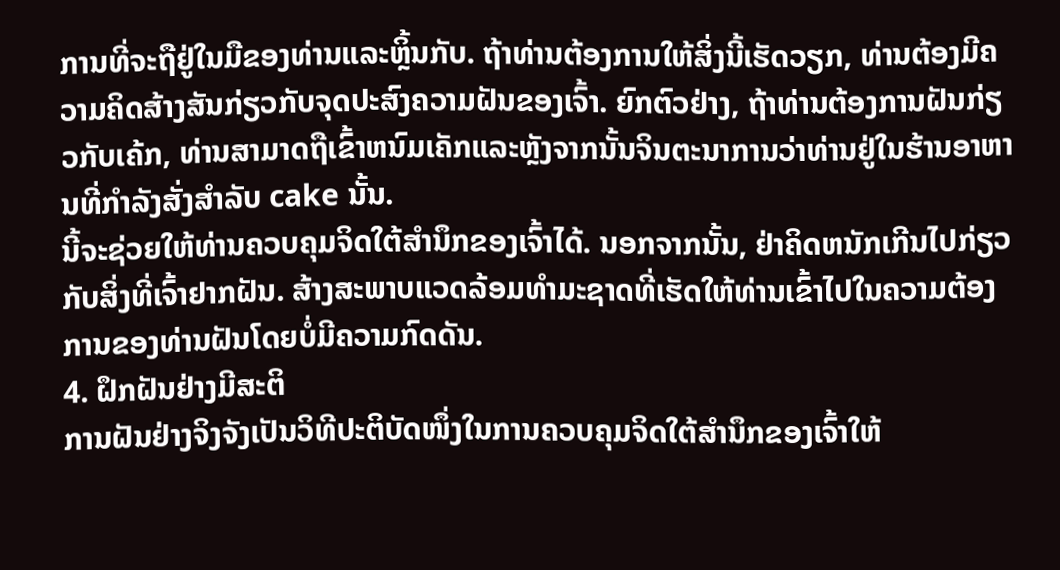ການທີ່ຈະຖືຢູ່ໃນມືຂອງທ່ານແລະຫຼິ້ນກັບ. ຖ້າທ່ານຕ້ອງການໃຫ້ສິ່ງນີ້ເຮັດວຽກ, ທ່ານຕ້ອງມີຄວາມຄິດສ້າງສັນກ່ຽວກັບຈຸດປະສົງຄວາມຝັນຂອງເຈົ້າ. ຍົກຕົວຢ່າງ, ຖ້າທ່ານຕ້ອງການຝັນກ່ຽວກັບເຄ້ກ, ທ່ານສາມາດຖືເຂົ້າຫນົມເຄັກແລະຫຼັງຈາກນັ້ນຈິນຕະນາການວ່າທ່ານຢູ່ໃນຮ້ານອາຫານທີ່ກໍາລັງສັ່ງສໍາລັບ cake ນັ້ນ.
ນີ້ຈະຊ່ວຍໃຫ້ທ່ານຄວບຄຸມຈິດໃຕ້ສຳນຶກຂອງເຈົ້າໄດ້. ນອກຈາກນັ້ນ, ຢ່າຄິດຫນັກເກີນໄປກ່ຽວກັບສິ່ງທີ່ເຈົ້າຢາກຝັນ. ສ້າງສະພາບແວດລ້ອມທໍາມະຊາດທີ່ເຮັດໃຫ້ທ່ານເຂົ້າໄປໃນຄວາມຕ້ອງການຂອງທ່ານຝັນໂດຍບໍ່ມີຄວາມກົດດັນ.
4. ຝຶກຝັນຢ່າງມີສະຕິ
ການຝັນຢ່າງຈິງຈັງເປັນວິທີປະຕິບັດໜຶ່ງໃນການຄວບຄຸມຈິດໃຕ້ສຳນຶກຂອງເຈົ້າໃຫ້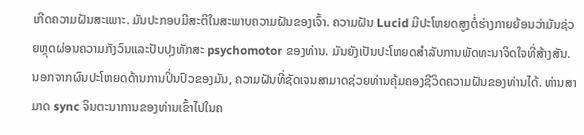ເກີດຄວາມຝັນສະເພາະ. ມັນປະກອບມີສະຕິໃນສະພາບຄວາມຝັນຂອງເຈົ້າ. ຄວາມຝັນ Lucid ມີປະໂຫຍດສູງຕໍ່ຮ່າງກາຍຍ້ອນວ່າມັນຊ່ວຍຫຼຸດຜ່ອນຄວາມກັງວົນແລະປັບປຸງທັກສະ psychomotor ຂອງທ່ານ. ມັນຍັງເປັນປະໂຫຍດສໍາລັບການພັດທະນາຈິດໃຈທີ່ສ້າງສັນ.
ນອກຈາກຜົນປະໂຫຍດດ້ານການປິ່ນປົວຂອງມັນ, ຄວາມຝັນທີ່ຊັດເຈນສາມາດຊ່ວຍທ່ານຄຸ້ມຄອງຊີວິດຄວາມຝັນຂອງທ່ານໄດ້. ທ່ານສາມາດ sync ຈິນຕະນາການຂອງທ່ານເຂົ້າໄປໃນຄ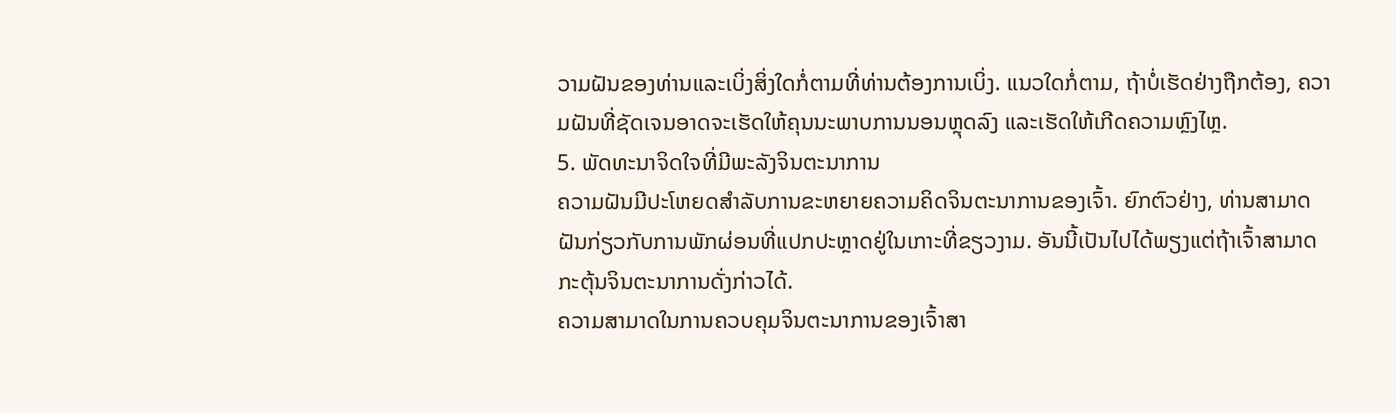ວາມຝັນຂອງທ່ານແລະເບິ່ງສິ່ງໃດກໍ່ຕາມທີ່ທ່ານຕ້ອງການເບິ່ງ. ແນວໃດກໍ່ຕາມ, ຖ້າບໍ່ເຮັດຢ່າງຖືກຕ້ອງ, ຄວາມຝັນທີ່ຊັດເຈນອາດຈະເຮັດໃຫ້ຄຸນນະພາບການນອນຫຼຸດລົງ ແລະເຮັດໃຫ້ເກີດຄວາມຫຼົງໄຫຼ.
5. ພັດທະນາຈິດໃຈທີ່ມີພະລັງຈິນຕະນາການ
ຄວາມຝັນມີປະໂຫຍດສຳລັບການຂະຫຍາຍຄວາມຄິດຈິນຕະນາການຂອງເຈົ້າ. ຍົກຕົວຢ່າງ, ທ່ານສາມາດຝັນກ່ຽວກັບການພັກຜ່ອນທີ່ແປກປະຫຼາດຢູ່ໃນເກາະທີ່ຂຽວງາມ. ອັນນີ້ເປັນໄປໄດ້ພຽງແຕ່ຖ້າເຈົ້າສາມາດກະຕຸ້ນຈິນຕະນາການດັ່ງກ່າວໄດ້.
ຄວາມສາມາດໃນການຄວບຄຸມຈິນຕະນາການຂອງເຈົ້າສາ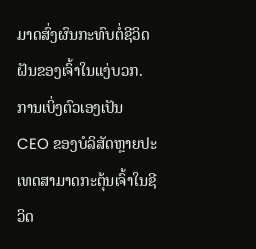ມາດສົ່ງຜົນກະທົບຕໍ່ຊີວິດຝັນຂອງເຈົ້າໃນແງ່ບວກ. ການເບິ່ງຕົວເອງເປັນ CEO ຂອງບໍລິສັດຫຼາຍປະເທດສາມາດກະຕຸ້ນເຈົ້າໃນຊີວິດ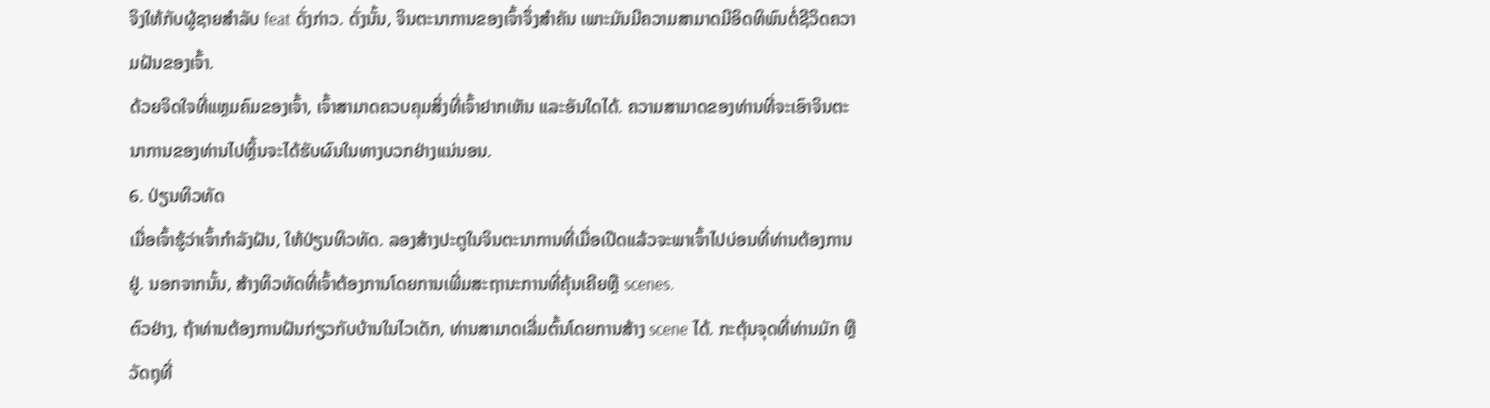ຈິງໃຫ້ກັບຜູ້ຊາຍສໍາລັບ feat ດັ່ງກ່າວ. ດັ່ງນັ້ນ, ຈິນຕະນາການຂອງເຈົ້າຈຶ່ງສຳຄັນ ເພາະມັນມີຄວາມສາມາດມີອິດທິພົນຕໍ່ຊີວິດຄວາມຝັນຂອງເຈົ້າ.
ດ້ວຍຈິດໃຈທີ່ແຫຼມຄົມຂອງເຈົ້າ, ເຈົ້າສາມາດຄວບຄຸມສິ່ງທີ່ເຈົ້າຢາກເຫັນ ແລະອັນໃດໄດ້. ຄວາມສາມາດຂອງທ່ານທີ່ຈະເອົາຈິນຕະນາການຂອງທ່ານໄປຫຼິ້ນຈະໄດ້ຮັບຜົນໃນທາງບວກຢ່າງແນ່ນອນ.
6. ປ່ຽນທິວທັດ
ເມື່ອເຈົ້າຮູ້ວ່າເຈົ້າກຳລັງຝັນ, ໃຫ້ປ່ຽນທິວທັດ. ລອງສ້າງປະຕູໃນຈິນຕະນາການທີ່ເມື່ອເປີດແລ້ວຈະພາເຈົ້າໄປບ່ອນທີ່ທ່ານຕ້ອງການຢູ່. ນອກຈາກນັ້ນ, ສ້າງທິວທັດທີ່ເຈົ້າຕ້ອງການໂດຍການເພີ່ມສະຖານະການທີ່ຄຸ້ນເຄີຍຫຼື scenes.
ຕົວຢ່າງ, ຖ້າທ່ານຕ້ອງການຝັນກ່ຽວກັບບ້ານໃນໄວເດັກ, ທ່ານສາມາດເລີ່ມຕົ້ນໂດຍການສ້າງ scene ໄດ້. ກະຕຸ້ນຈຸດທີ່ທ່ານມັກ ຫຼືວັດຖຸທີ່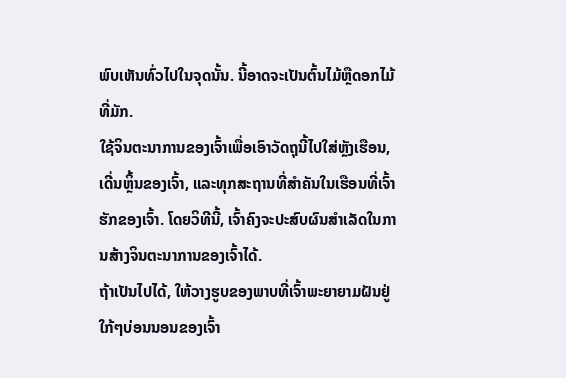ພົບເຫັນທົ່ວໄປໃນຈຸດນັ້ນ. ນີ້ອາດຈະເປັນຕົ້ນໄມ້ຫຼືດອກໄມ້ທີ່ມັກ.
ໃຊ້ຈິນຕະນາການຂອງເຈົ້າເພື່ອເອົາວັດຖຸນີ້ໄປໃສ່ຫຼັງເຮືອນ, ເດີ່ນຫຼິ້ນຂອງເຈົ້າ, ແລະທຸກສະຖານທີ່ສຳຄັນໃນເຮືອນທີ່ເຈົ້າຮັກຂອງເຈົ້າ. ໂດຍວິທີນີ້, ເຈົ້າຄົງຈະປະສົບຜົນສໍາເລັດໃນການສ້າງຈິນຕະນາການຂອງເຈົ້າໄດ້.
ຖ້າເປັນໄປໄດ້, ໃຫ້ວາງຮູບຂອງພາບທີ່ເຈົ້າພະຍາຍາມຝັນຢູ່ໃກ້ໆບ່ອນນອນຂອງເຈົ້າ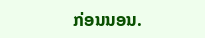ກ່ອນນອນ.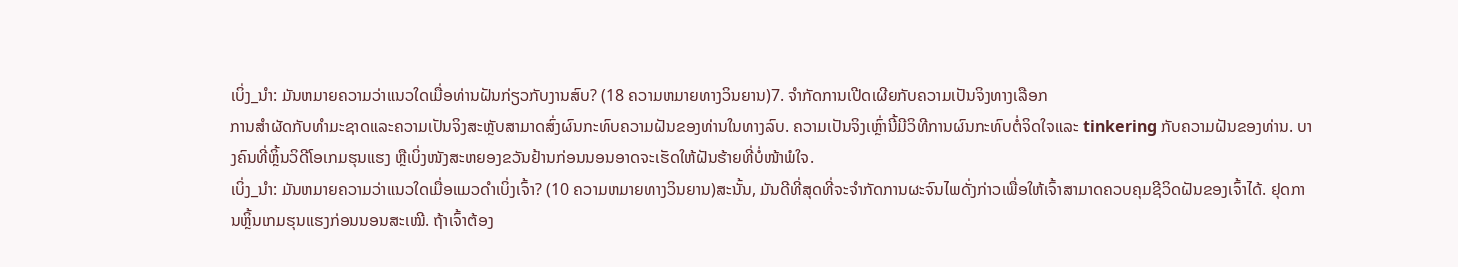ເບິ່ງ_ນຳ: ມັນຫມາຍຄວາມວ່າແນວໃດເມື່ອທ່ານຝັນກ່ຽວກັບງານສົບ? (18 ຄວາມຫມາຍທາງວິນຍານ)7. ຈໍາກັດການເປີດເຜີຍກັບຄວາມເປັນຈິງທາງເລືອກ
ການສໍາຜັດກັບທໍາມະຊາດແລະຄວາມເປັນຈິງສະຫຼັບສາມາດສົ່ງຜົນກະທົບຄວາມຝັນຂອງທ່ານໃນທາງລົບ. ຄວາມເປັນຈິງເຫຼົ່ານີ້ມີວິທີການຜົນກະທົບຕໍ່ຈິດໃຈແລະ tinkering ກັບຄວາມຝັນຂອງທ່ານ. ບາງຄົນທີ່ຫຼິ້ນວິດີໂອເກມຮຸນແຮງ ຫຼືເບິ່ງໜັງສະຫຍອງຂວັນຢ້ານກ່ອນນອນອາດຈະເຮັດໃຫ້ຝັນຮ້າຍທີ່ບໍ່ໜ້າພໍໃຈ.
ເບິ່ງ_ນຳ: ມັນຫມາຍຄວາມວ່າແນວໃດເມື່ອແມວດໍາເບິ່ງເຈົ້າ? (10 ຄວາມຫມາຍທາງວິນຍານ)ສະນັ້ນ, ມັນດີທີ່ສຸດທີ່ຈະຈຳກັດການຜະຈົນໄພດັ່ງກ່າວເພື່ອໃຫ້ເຈົ້າສາມາດຄວບຄຸມຊີວິດຝັນຂອງເຈົ້າໄດ້. ຢຸດການຫຼິ້ນເກມຮຸນແຮງກ່ອນນອນສະເໝີ. ຖ້າເຈົ້າຕ້ອງ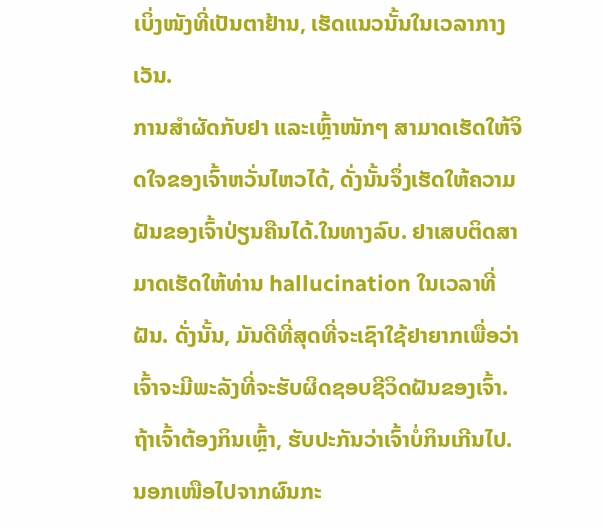ເບິ່ງໜັງທີ່ເປັນຕາຢ້ານ, ເຮັດແນວນັ້ນໃນເວລາກາງເວັນ.
ການສຳຜັດກັບຢາ ແລະເຫຼົ້າໜັກໆ ສາມາດເຮັດໃຫ້ຈິດໃຈຂອງເຈົ້າຫວັ່ນໄຫວໄດ້, ດັ່ງນັ້ນຈຶ່ງເຮັດໃຫ້ຄວາມຝັນຂອງເຈົ້າປ່ຽນຄືນໄດ້.ໃນທາງລົບ. ຢາເສບຕິດສາມາດເຮັດໃຫ້ທ່ານ hallucination ໃນເວລາທີ່ຝັນ. ດັ່ງນັ້ນ, ມັນດີທີ່ສຸດທີ່ຈະເຊົາໃຊ້ຢາຍາກເພື່ອວ່າເຈົ້າຈະມີພະລັງທີ່ຈະຮັບຜິດຊອບຊີວິດຝັນຂອງເຈົ້າ. ຖ້າເຈົ້າຕ້ອງກິນເຫຼົ້າ, ຮັບປະກັນວ່າເຈົ້າບໍ່ກິນເກີນໄປ. ນອກເໜືອໄປຈາກຜົນກະ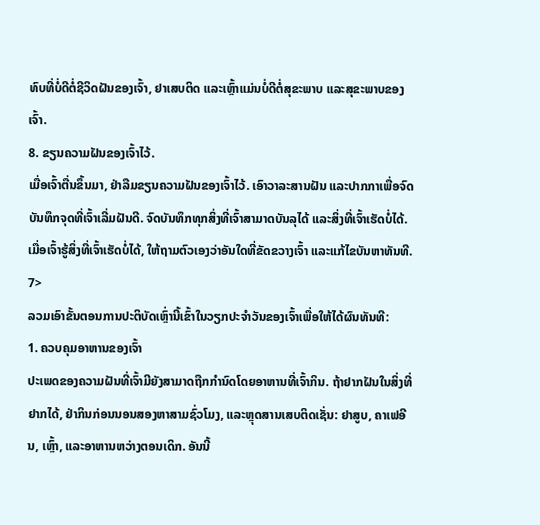ທົບທີ່ບໍ່ດີຕໍ່ຊີວິດຝັນຂອງເຈົ້າ, ຢາເສບຕິດ ແລະເຫຼົ້າແມ່ນບໍ່ດີຕໍ່ສຸຂະພາບ ແລະສຸຂະພາບຂອງເຈົ້າ.
8. ຂຽນຄວາມຝັນຂອງເຈົ້າໄວ້.
ເມື່ອເຈົ້າຕື່ນຂຶ້ນມາ, ຢ່າລືມຂຽນຄວາມຝັນຂອງເຈົ້າໄວ້. ເອົາວາລະສານຝັນ ແລະປາກກາເພື່ອຈົດບັນທຶກຈຸດທີ່ເຈົ້າເລີ່ມຝັນດີ. ຈົດບັນທຶກທຸກສິ່ງທີ່ເຈົ້າສາມາດບັນລຸໄດ້ ແລະສິ່ງທີ່ເຈົ້າເຮັດບໍ່ໄດ້. ເມື່ອເຈົ້າຮູ້ສິ່ງທີ່ເຈົ້າເຮັດບໍ່ໄດ້, ໃຫ້ຖາມຕົວເອງວ່າອັນໃດທີ່ຂັດຂວາງເຈົ້າ ແລະແກ້ໄຂບັນຫາທັນທີ. 7>
ລວມເອົາຂັ້ນຕອນການປະຕິບັດເຫຼົ່ານີ້ເຂົ້າໃນວຽກປະຈຳວັນຂອງເຈົ້າເພື່ອໃຫ້ໄດ້ຜົນທັນທີ:
1. ຄວບຄຸມອາຫານຂອງເຈົ້າ
ປະເພດຂອງຄວາມຝັນທີ່ເຈົ້າມີຍັງສາມາດຖືກກໍານົດໂດຍອາຫານທີ່ເຈົ້າກິນ. ຖ້າຢາກຝັນໃນສິ່ງທີ່ຢາກໄດ້, ຢ່າກິນກ່ອນນອນສອງຫາສາມຊົ່ວໂມງ, ແລະຫຼຸດສານເສບຕິດເຊັ່ນ: ຢາສູບ, ຄາເຟອີນ, ເຫຼົ້າ, ແລະອາຫານຫວ່າງຕອນເດິກ. ອັນນີ້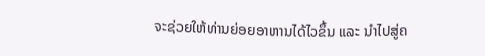ຈະຊ່ວຍໃຫ້ທ່ານຍ່ອຍອາຫານໄດ້ໄວຂຶ້ນ ແລະ ນຳໄປສູ່ຄ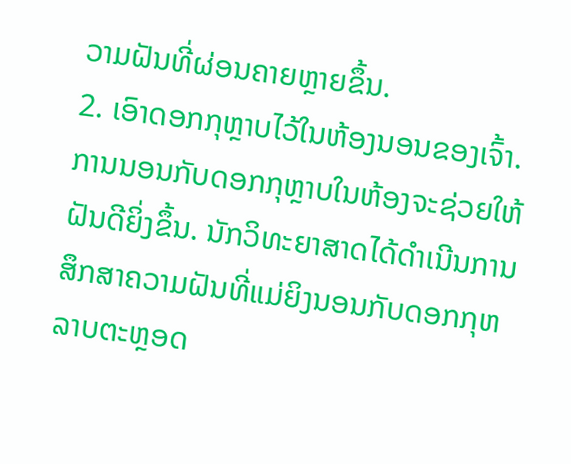ວາມຝັນທີ່ຜ່ອນຄາຍຫຼາຍຂຶ້ນ.
2. ເອົາດອກກຸຫຼາບໄວ້ໃນຫ້ອງນອນຂອງເຈົ້າ.
ການນອນກັບດອກກຸຫຼາບໃນຫ້ອງຈະຊ່ວຍໃຫ້ຝັນດີຍິ່ງຂຶ້ນ. ນັກວິທະຍາສາດໄດ້ດໍາເນີນການສຶກສາຄວາມຝັນທີ່ແມ່ຍິງນອນກັບດອກກຸຫລາບຕະຫຼອດ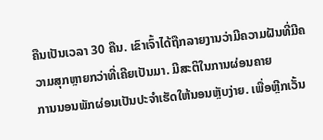ຄືນເປັນເວລາ 30 ຄືນ. ເຂົາເຈົ້າໄດ້ຖືກລາຍງານວ່າມີຄວາມຝັນທີ່ມີຄວາມສຸກຫຼາຍກວ່າທີ່ເຄີຍເປັນມາ. ມີສະຕິໃນການຜ່ອນຄາຍ
ການນອນພັກຜ່ອນເປັນປະຈຳເຮັດໃຫ້ນອນຫຼັບງ່າຍ. ເພື່ອຫຼີກເວັ້ນ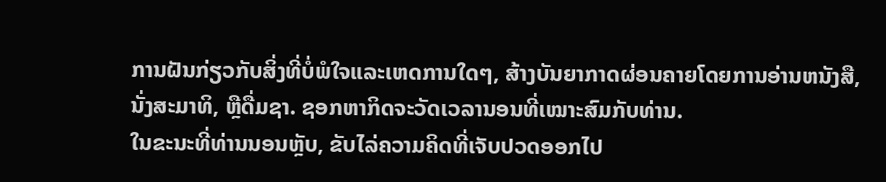ການຝັນກ່ຽວກັບສິ່ງທີ່ບໍ່ພໍໃຈແລະເຫດການໃດໆ, ສ້າງບັນຍາກາດຜ່ອນຄາຍໂດຍການອ່ານຫນັງສື, ນັ່ງສະມາທິ, ຫຼືດື່ມຊາ. ຊອກຫາກິດຈະວັດເວລານອນທີ່ເໝາະສົມກັບທ່ານ.
ໃນຂະນະທີ່ທ່ານນອນຫຼັບ, ຂັບໄລ່ຄວາມຄິດທີ່ເຈັບປວດອອກໄປ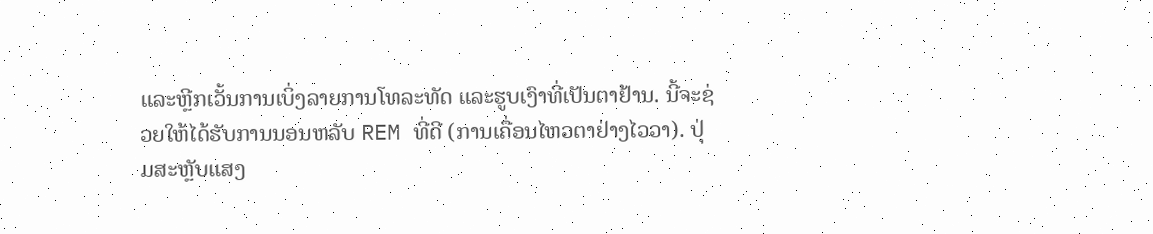ແລະຫຼີກເວັ້ນການເບິ່ງລາຍການໂທລະທັດ ແລະຮູບເງົາທີ່ເປັນຕາຢ້ານ. ນີ້ຈະຊ່ວຍໃຫ້ໄດ້ຮັບການນອນຫລັບ REM ທີ່ດີ (ການເຄື່ອນໄຫວຕາຢ່າງໄວວາ). ປຸ່ມສະຫຼັບແສງ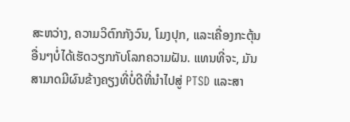ສະຫວ່າງ, ຄວາມວິຕົກກັງວົນ, ໂມງປຸກ, ແລະເຄື່ອງກະຕຸ້ນອື່ນໆບໍ່ໄດ້ເຮັດວຽກກັບໂລກຄວາມຝັນ. ແທນທີ່ຈະ, ມັນສາມາດມີຜົນຂ້າງຄຽງທີ່ບໍ່ດີທີ່ນໍາໄປສູ່ PTSD ແລະສາ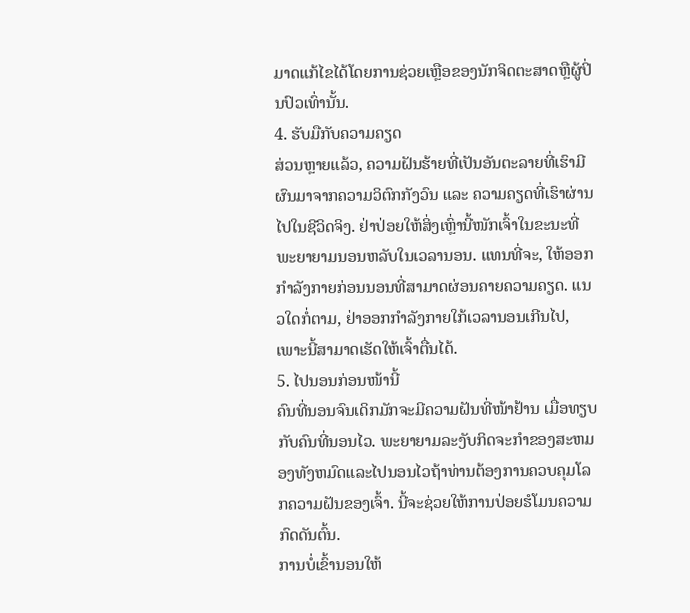ມາດແກ້ໄຂໄດ້ໂດຍການຊ່ວຍເຫຼືອຂອງນັກຈິດຕະສາດຫຼືຜູ້ປິ່ນປົວເທົ່ານັ້ນ.
4. ຮັບມືກັບຄວາມຄຽດ
ສ່ວນຫຼາຍແລ້ວ, ຄວາມຝັນຮ້າຍທີ່ເປັນອັນຕະລາຍທີ່ເຮົາມີຜົນມາຈາກຄວາມວິຕົກກັງວົນ ແລະ ຄວາມຄຽດທີ່ເຮົາຜ່ານໄປໃນຊີວິດຈິງ. ຢ່າປ່ອຍໃຫ້ສິ່ງເຫຼົ່ານີ້ໜັກເຈົ້າໃນຂະນະທີ່ພະຍາຍາມນອນຫລັບໃນເວລານອນ. ແທນທີ່ຈະ, ໃຫ້ອອກກໍາລັງກາຍກ່ອນນອນທີ່ສາມາດຜ່ອນຄາຍຄວາມຄຽດ. ແນວໃດກໍ່ຕາມ, ຢ່າອອກກຳລັງກາຍໃກ້ເວລານອນເກີນໄປ, ເພາະນີ້ສາມາດເຮັດໃຫ້ເຈົ້າຕື່ນໄດ້.
5. ໄປນອນກ່ອນໜ້ານີ້
ຄົນທີ່ນອນຈົນເດິກມັກຈະມີຄວາມຝັນທີ່ໜ້າຢ້ານ ເມື່ອທຽບກັບຄົນທີ່ນອນໄວ. ພະຍາຍາມລະງັບກິດຈະກໍາຂອງສະຫມອງທັງຫມົດແລະໄປນອນໄວຖ້າທ່ານຕ້ອງການຄວບຄຸມໂລກຄວາມຝັນຂອງເຈົ້າ. ນີ້ຈະຊ່ວຍໃຫ້ການປ່ອຍຮໍໂມນຄວາມກົດດັນຕົ້ນ.
ການບໍ່ເຂົ້ານອນໃຫ້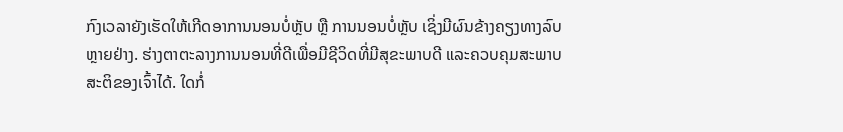ກົງເວລາຍັງເຮັດໃຫ້ເກີດອາການນອນບໍ່ຫຼັບ ຫຼື ການນອນບໍ່ຫຼັບ ເຊິ່ງມີຜົນຂ້າງຄຽງທາງລົບຫຼາຍຢ່າງ. ຮ່າງຕາຕະລາງການນອນທີ່ດີເພື່ອມີຊີວິດທີ່ມີສຸຂະພາບດີ ແລະຄວບຄຸມສະພາບສະຕິຂອງເຈົ້າໄດ້. ໃດກໍ່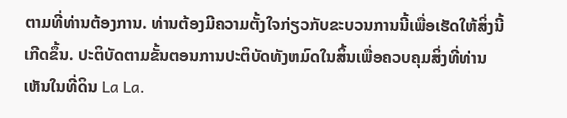ຕາມທີ່ທ່ານຕ້ອງການ. ທ່ານຕ້ອງມີຄວາມຕັ້ງໃຈກ່ຽວກັບຂະບວນການນີ້ເພື່ອເຮັດໃຫ້ສິ່ງນີ້ເກີດຂຶ້ນ. ປະຕິບັດຕາມຂັ້ນຕອນການປະຕິບັດທັງຫມົດໃນສິ້ນເພື່ອຄວບຄຸມສິ່ງທີ່ທ່ານເຫັນໃນທີ່ດິນ La La.